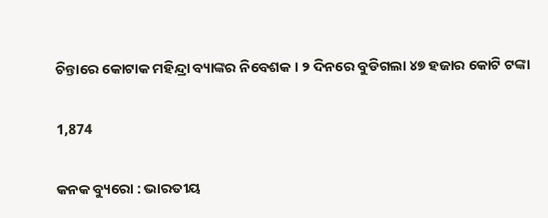ଚିନ୍ତାରେ କୋଟାକ ମହିନ୍ଦ୍ରା ବ୍ୟାଙ୍କର ନିବେଶକ । ୨ ଦିନରେ ବୁଡିଗଲା ୪୭ ହଜାର କୋଟି ଟଙ୍କା

1,874

କନକ ବ୍ୟୁରୋ : ଭାରତୀୟ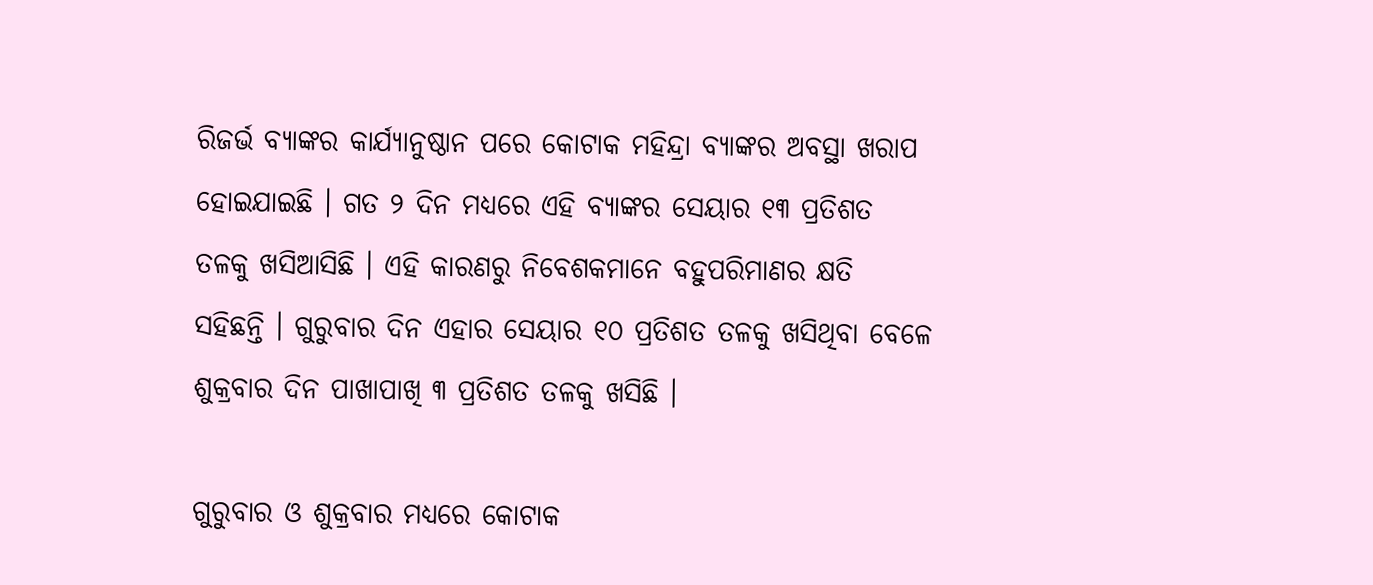ରିଜର୍ଭ ବ୍ୟାଙ୍କର କାର୍ଯ୍ୟାନୁଷ୍ଠାନ ପରେ କୋଟାକ ମହିନ୍ଦ୍ରା ବ୍ୟାଙ୍କର ଅବସ୍ଥା ଖରାପ ହୋଇଯାଇଛି । ଗତ ୨ ଦିନ ମଧ୍ୟରେ ଏହି ବ୍ୟାଙ୍କର ସେୟାର ୧୩ ପ୍ରତିଶତ ତଳକୁ ଖସିଆସିଛି । ଏହି କାରଣରୁ ନିବେଶକମାନେ ବହୁପରିମାଣର କ୍ଷତି ସହିଛନ୍ତି । ଗୁରୁବାର ଦିନ ଏହାର ସେୟାର ୧୦ ପ୍ରତିଶତ ତଳକୁ ଖସିଥିବା ବେଳେ ଶୁକ୍ରବାର ଦିନ ପାଖାପାଖି ୩ ପ୍ରତିଶତ ତଳକୁ ଖସିଛି ।

ଗୁରୁବାର ଓ ଶୁକ୍ରବାର ମଧ୍ୟରେ କୋଟାକ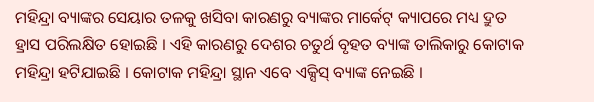ମହିନ୍ଦ୍ରା ବ୍ୟାଙ୍କର ସେୟାର ତଳକୁ ଖସିବା କାରଣରୁ ବ୍ୟାଙ୍କର ମାର୍କେଟ୍ କ୍ୟାପରେ ମଧ୍ୟ ଦ୍ରୁତ ହ୍ରାସ ପରିଲକ୍ଷିତ ହୋଇଛି । ଏହି କାରଣରୁ ଦେଶର ଚତୁର୍ଥ ବୃହତ ବ୍ୟାଙ୍କ ତାଲିକାରୁ କୋଟାକ ମହିନ୍ଦ୍ରା ହଟିଯାଇଛି । କୋଟାକ ମହିନ୍ଦ୍ରା ସ୍ଥାନ ଏବେ ଏକ୍ସିସ୍ ବ୍ୟାଙ୍କ ନେଇଛି ।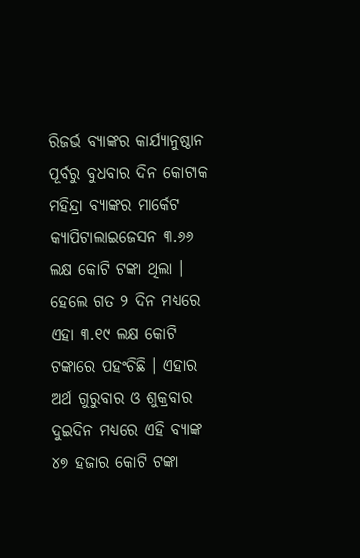ରିଜର୍ଭ ବ୍ୟାଙ୍କର କାର୍ଯ୍ୟାନୁଷ୍ଠାନ ପୂର୍ବରୁ ବୁଧବାର ଦିନ କୋଟାକ ମହିନ୍ଦ୍ରା ବ୍ୟାଙ୍କର ମାର୍କେଟ କ୍ୟାପିଟାଲାଇଜେସନ ୩.୬୬ ଲକ୍ଷ କୋଟି ଟଙ୍କା ଥିଲା । ହେଲେ ଗତ ୨ ଦିନ ମଧ୍ୟରେ ଏହା ୩.୧୯ ଲକ୍ଷ କୋଟି ଟଙ୍କାରେ ପହଂଚିଛି । ଏହାର ଅର୍ଥ ଗୁରୁବାର ଓ ଶୁକ୍ରବାର ଦୁଇଦିନ ମଧ୍ୟରେ ଏହି ବ୍ୟାଙ୍କ ୪୭ ହଜାର କୋଟି ଟଙ୍କା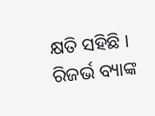କ୍ଷତି ସହିଛି । ରିଜର୍ଭ ବ୍ୟାଙ୍କ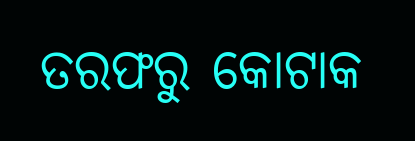ତରଫରୁ କୋଟାକ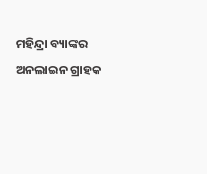ମହିନ୍ଦ୍ରା ବ୍ୟାଙ୍କର ଅନଲାଇନ ଗ୍ରାହକ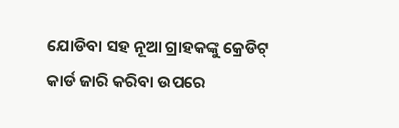ଯୋଡିବା ସହ ନୂଆ ଗ୍ରାହକଙ୍କୁ କ୍ରେଡିଟ୍ କାର୍ଡ ଜାରି କରିବା ଉପରେ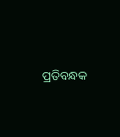ପ୍ରତିବନ୍ଧକ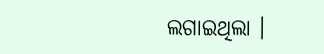ଲଗାଇଥିଲା ।